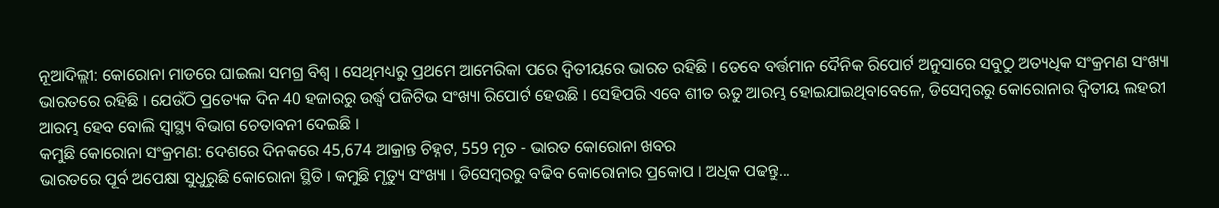ନୂଆଦିଲ୍ଲୀ: କୋରୋନା ମାଡରେ ଘାଇଲା ସମଗ୍ର ବିଶ୍ବ । ସେଥିମଧ୍ୟରୁ ପ୍ରଥମେ ଆମେରିକା ପରେ ଦ୍ବିତୀୟରେ ଭାରତ ରହିଛି । ତେବେ ବର୍ତ୍ତମାନ ଦୈନିକ ରିପୋର୍ଟ ଅନୁସାରେ ସବୁଠୁ ଅତ୍ୟଧିକ ସଂକ୍ରମଣ ସଂଖ୍ୟା ଭାରତରେ ରହିଛି । ଯେଉଁଠି ପ୍ରତ୍ୟେକ ଦିନ 40 ହଜାରରୁ ଉର୍ଦ୍ଧ୍ବ ପଜିଟିଭ ସଂଖ୍ୟା ରିପୋର୍ଟ ହେଉଛି । ସେହିପରି ଏବେ ଶୀତ ଋତୁ ଆରମ୍ଭ ହୋଇଯାଇଥିବାବେଳେ, ଡିସେମ୍ବରରୁ କୋରୋନାର ଦ୍ବିତୀୟ ଲହରୀ ଆରମ୍ଭ ହେବ ବୋଲି ସ୍ବାସ୍ଥ୍ୟ ବିଭାଗ ଚେତାବନୀ ଦେଇଛି ।
କମୁଛି କୋରୋନା ସଂକ୍ରମଣ: ଦେଶରେ ଦିନକରେ 45,674 ଆକ୍ରାନ୍ତ ଚିହ୍ନଟ, 559 ମୃତ - ଭାରତ କୋରୋନା ଖବର
ଭାରତରେ ପୂର୍ବ ଅପେକ୍ଷା ସୁଧୁରୁଛି କୋରୋନା ସ୍ଥିତି । କମୁଛି ମୃତ୍ୟୁ ସଂଖ୍ୟା । ଡିସେମ୍ବରରୁ ବଢିବ କୋରୋନାର ପ୍ରକୋପ । ଅଧିକ ପଢନ୍ତୁ...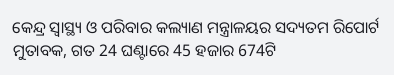କେନ୍ଦ୍ର ସ୍ବାସ୍ଥ୍ୟ ଓ ପରିବାର କଲ୍ୟାଣ ମନ୍ତ୍ରାଳୟର ସଦ୍ୟତମ ରିପୋର୍ଟ ମୁତାବକ, ଗତ 24 ଘଣ୍ଟାରେ 45 ହଜାର 674ଟି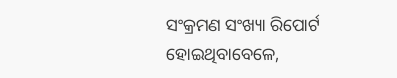ସଂକ୍ରମଣ ସଂଖ୍ୟା ରିପୋର୍ଟ ହୋଇଥିବାବେଳେ,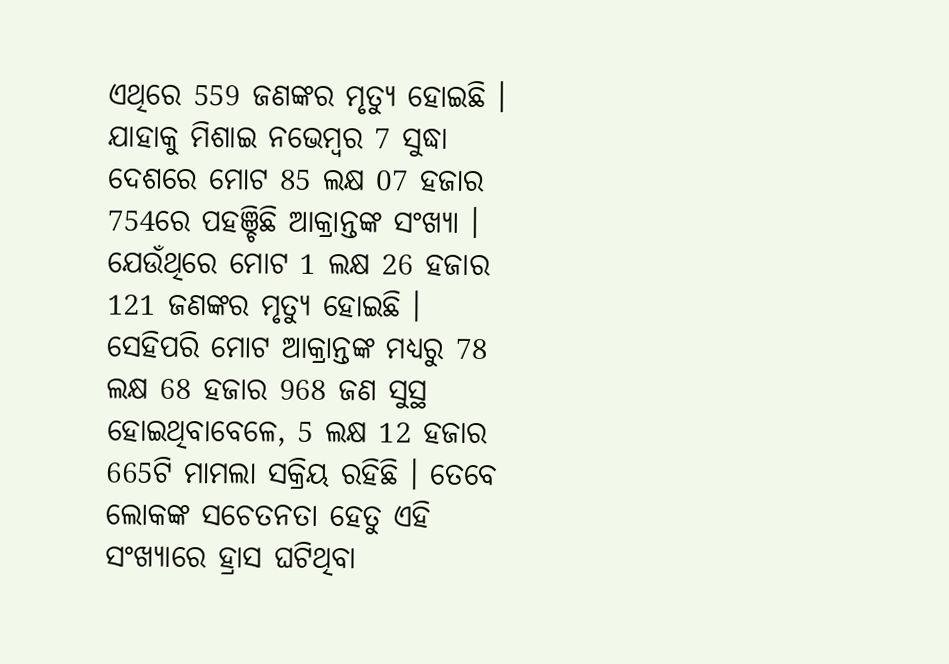ଏଥିରେ 559 ଜଣଙ୍କର ମୃତ୍ୟୁ ହୋଇଛି । ଯାହାକୁ ମିଶାଇ ନଭେମ୍ବର 7 ସୁଦ୍ଧା ଦେଶରେ ମୋଟ 85 ଲକ୍ଷ 07 ହଜାର 754ରେ ପହଞ୍ଚିଛି ଆକ୍ରାନ୍ତଙ୍କ ସଂଖ୍ୟା । ଯେଉଁଥିରେ ମୋଟ 1 ଲକ୍ଷ 26 ହଜାର 121 ଜଣଙ୍କର ମୃତ୍ୟୁ ହୋଇଛି ।
ସେହିପରି ମୋଟ ଆକ୍ରାନ୍ତଙ୍କ ମଧ୍ୟରୁ 78 ଲକ୍ଷ 68 ହଜାର 968 ଜଣ ସୁସ୍ଥ ହୋଇଥିବାବେଳେ, 5 ଲକ୍ଷ 12 ହଜାର 665ଟି ମାମଲା ସକ୍ରିୟ ରହିଛି । ତେବେ ଲୋକଙ୍କ ସଚେତନତା ହେତୁ ଏହି ସଂଖ୍ୟାରେ ହ୍ରାସ ଘଟିଥିବା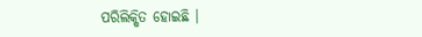ପରିଲିକ୍ଷିତ ହୋଇଛି ।